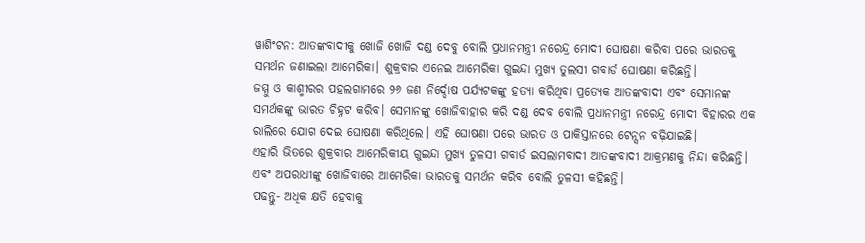ୱାଶିଂଟନ: ଆତଙ୍କବାଦୀକୁ ଖୋଜି ଖୋଜି ଦଣ୍ଡ ଦେବୁ ବୋଲି ପ୍ରଧାନମନ୍ତ୍ରୀ ନରେନ୍ଦ୍ର ମୋଦୀ ଘୋଷଣା କରିବା ପରେ ଭାରତକୁ ସମର୍ଥନ ଜଣାଇଲା ଆମେରିକା। ଶୁକ୍ରବାର ଏନେଇ ଆମେରିକା ଗୁଇନ୍ଦା ମୁଖ୍ୟ ତୁଲସୀ ଗବାର୍ଡ ଘୋଷଣା କରିଛନ୍ତି।
ଜମ୍ମୁ ଓ କାଶ୍ମୀରର ପହଲଗାମରେ ୨୬ ଜଣ ନିର୍ଦ୍ଦୋଷ ପର୍ଯ୍ୟଟକଙ୍କୁ ହତ୍ୟା କରିଥିବା ପ୍ରତ୍ୟେକ ଆତଙ୍କବାଦୀ ଏବଂ ସେମାନଙ୍କ ସମର୍ଥକଙ୍କୁ ଭାରତ ଚିହ୍ନଟ କରିବ। ସେମାନଙ୍କୁ ଖୋଜିବାହାର କରି ଦଣ୍ଡ ଦେବ ବୋଲି ପ୍ରଧାନମନ୍ତ୍ରୀ ନରେନ୍ଦ୍ର ମୋଦୀ ବିହାରର ଏକ ରାଲିରେ ଯୋଗ ଦେଇ ଘୋଷଣା କରିଥିଲେ। ଏହି ଘୋଷଣା ପରେ ଭାରତ ଓ ପାକିସ୍ତାନରେ ଟେନ୍ସନ ବଢ଼ିଯାଇଛି।
ଏହାରି ଭିତରେ ଶୁକ୍ରବାର ଆମେରିକୀୟ ଗୁଇନ୍ଦା ମୁଖ୍ୟ ତୁଳସୀ ଗବାର୍ଡ ଇସଲାମବାଦୀ ଆତଙ୍କବାଦୀ ଆକ୍ରମଣକୁ ନିନ୍ଦା କରିଛନ୍ତି। ଏବଂ ଅପରାଧୀଙ୍କୁ ଖୋଜିବାରେ ଆମେରିକା ଭାରତକୁ ସମର୍ଥନ କରିବ ବୋଲି ତୁଳସୀ କହିଛନ୍ତି।
ପଢନ୍ତୁ- ଅଧିକ କ୍ଷତି ହେବାକୁ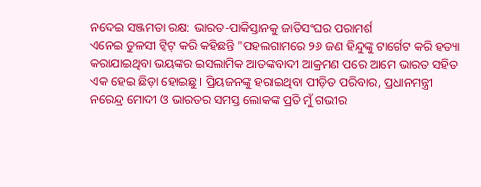ନଦେଇ ସଞ୍ଜମତା ରକ୍ଷ: ଭାରତ-ପାକିସ୍ତାନକୁ ଜାତିସଂଘର ପରାମର୍ଶ
ଏନେଇ ତୁଳସୀ ଟ୍ୱିଟ୍ କରି କହିଛନ୍ତି "ପହଲଗାମରେ ୨୬ ଜଣ ହିନ୍ଦୁଙ୍କୁ ଟାର୍ଗେଟ କରି ହତ୍ୟା କରାଯାଇଥିବା ଭୟଙ୍କର ଇସଲାମିକ ଆତଙ୍କବାଦୀ ଆକ୍ରମଣ ପରେ ଆମେ ଭାରତ ସହିତ ଏକ ହେଇ ଛିଡ଼ା ହୋଇଛୁ। ପ୍ରିୟଜନଙ୍କୁ ହରାଇଥିବା ପୀଡ଼ିତ ପରିବାର, ପ୍ରଧାନମନ୍ତ୍ରୀ ନରେନ୍ଦ୍ର ମୋଦୀ ଓ ଭାରତର ସମସ୍ତ ଲୋକଙ୍କ ପ୍ରତି ମୁଁ ଗଭୀର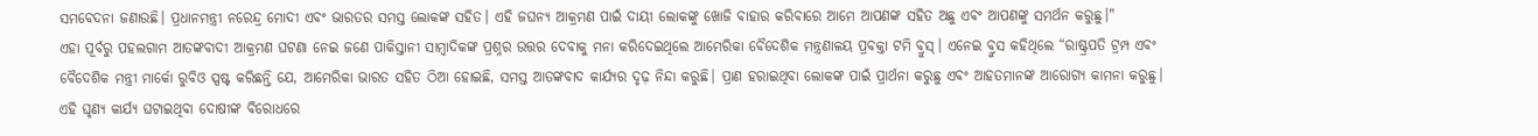ସମବେଦନା ଜଣାଉଛି। ପ୍ରଧାନମନ୍ତ୍ରୀ ନରେନ୍ଦ୍ର ମୋଦୀ ଏବଂ ଭାରତର ସମସ୍ତ ଲୋକଙ୍କ ସହିତ। ଏହି ଜଘନ୍ୟ ଆକ୍ରମଣ ପାଇଁ ଦାୟୀ ଲୋକଙ୍କୁ ଖୋଜି ବାହାର କରିବାରେ ଆମେ ଆପଣଙ୍କ ସହିତ ଅଛୁ ଏବଂ ଆପଣଙ୍କୁ ସମର୍ଥନ କରୁଛୁ।"
ଏହା ପୂର୍ବରୁ ପହଲଗାମ ଆତଙ୍କବାଦୀ ଆକ୍ରମଣ ଘଟଣା ନେଇ ଜଣେ ପାକିସ୍ତାନୀ ସାମ୍ବାଦିକଙ୍କ ପ୍ରଶ୍ନର ଉତ୍ତର ଦେବାକୁ ମନା କରିଦେଇଥିଲେ ଆମେରିକା ବୈଦେଶିକ ମନ୍ତ୍ରଣାଳୟ ପ୍ରବକ୍ତା ଟମି ବ୍ରୁସ୍। ଏନେଇ ବ୍ରୁସ କହିଥିଲେ “ରାଷ୍ଟ୍ରପତି ଟ୍ରମ୍ପ ଏବଂ ବୈଦେଶିକ ମନ୍ତ୍ରୀ ମାର୍କୋ ରୁବିଓ ସ୍ପଷ୍ଟ କରିଛନ୍ତି ଯେ, ଆମେରିକା ଭାରତ ସହିତ ଠିଆ ହୋଇଛି, ସମସ୍ତ ଆତଙ୍କବାଦ କାର୍ଯ୍ୟର ଦୃଢ଼ ନିନ୍ଦା କରୁଛି। ପ୍ରାଣ ହରାଇଥିବା ଲୋକଙ୍କ ପାଇଁ ପ୍ରାର୍ଥନା କରୁଛୁ ଏବଂ ଆହତମାନଙ୍କ ଆରୋଗ୍ୟ କାମନା କରୁଛୁ। ଏହି ଘୃଣ୍ୟ କାର୍ଯ୍ୟ ଘଟାଇଥିବା ଦୋଷୀଙ୍କ ବିରୋଧରେ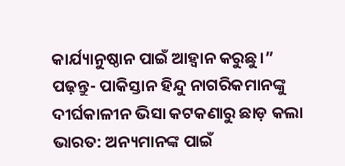କାର୍ଯ୍ୟାନୁଷ୍ଠାନ ପାଇଁ ଆହ୍ୱାନ କରୁଛୁ।”
ପଢ଼ନ୍ତୁ- ପାକିସ୍ତାନ ହିନ୍ଦୁ ନାଗରିକମାନଙ୍କୁ ଦୀର୍ଘକାଳୀନ ଭିସା କଟକଣାରୁ ଛାଡ଼ କଲା ଭାରତ: ଅନ୍ୟମାନଙ୍କ ପାଇଁ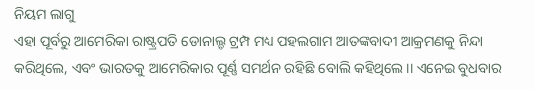ନିୟମ ଲାଗୁ
ଏହା ପୂର୍ବରୁ ଆମେରିକା ରାଷ୍ଟ୍ରପତି ଡୋନାଲ୍ଡ ଟ୍ରମ୍ପ ମଧ୍ୟ ପହଲଗାମ ଆତଙ୍କବାଦୀ ଆକ୍ରମଣକୁ ନିନ୍ଦା କରିଥିଲେ, ଏବଂ ଭାରତକୁ ଆମେରିକାର ପୂର୍ଣ୍ଣ ସମର୍ଥନ ରହିଛି ବୋଲି କହିଥିଲେ।। ଏନେଇ ବୁଧବାର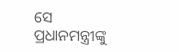ସେ ପ୍ରଧାନମନ୍ତ୍ରୀଙ୍କୁ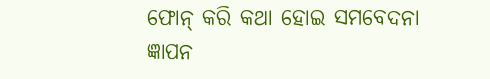ଫୋନ୍ କରି କଥା ହୋଇ ସମବେଦନା ଜ୍ଞାପନ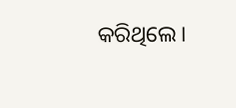କରିଥିଲେ।